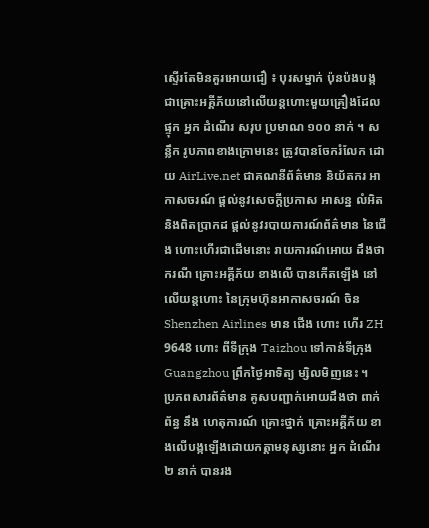ស្ទើរតែមិនគួរអោយជឿ ៖ បុរសម្នាក់ ប៉ុនប៉ងបង្កជាគ្រោះអគ្គីភ័យនៅលើយន្តហោះមួយគ្រឿងដែល ផ្ទុក អ្នក ដំណើរ សរុប ប្រមាណ ១០០ នាក់ ។ សន្លឹក រូបភាពខាងក្រោមនេះ ត្រូវបានចែករំលែក ដោយ AirLive.net ជាគណនីព័ត៌មាន និយ័តករ អាកាសចរណ៍ ផ្តល់នូវសេចក្តីប្រកាស អាសន្ន លំអិតនិងពិតប្រាកដ ផ្តល់នូវរបាយការណ៍ព័ត៌មាន នៃជើង ហោះហើរជាដើមនោះ រាយការណ៍អោយ ដឹងថា ករណី គ្រោះអគ្គីភ័យ ខាងលើ បានកើតឡើង នៅលើយន្តហោះ នៃក្រុមហ៊ុនអាកាសចរណ៍ ចិន Shenzhen Airlines មាន ជើង ហោះ ហើរ ZH 9648 ហោះ ពីទីក្រុង Taizhou ទៅកាន់ទីក្រុង Guangzhou ព្រឹកថ្ងៃអាទិត្យ ម្សិលមិញនេះ ។
ប្រភពសារព័ត៌មាន គូសបញ្ជាក់អោយដឹងថា ពាក់ព័ន្ធ នឹង ហេតុការណ៍ គ្រោះថ្នាក់ គ្រោះអគ្គីភ័យ ខាងលើបង្កឡើងដោយកត្តាមនុស្សនោះ អ្នក ដំណើរ ២ នាក់ បានរង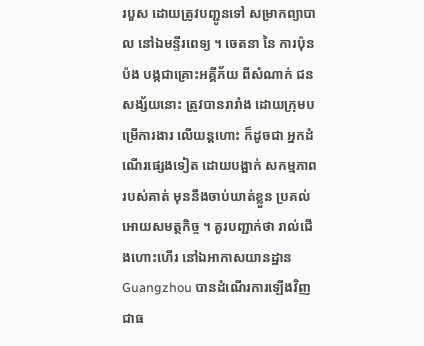របួស ដោយត្រូវបញ្ជូនទៅ សម្រាកព្យាបាល នៅឯមន្ទីរពេទ្យ ។ ចេតនា នៃ ការប៉ុនប៉ង បង្កជាគ្រោះអគ្គីភ័យ ពីសំណាក់ ជន សង្ស័យនោះ ត្រូវបានរារាំង ដោយក្រុមបម្រើការងារ លើយន្តហោះ ក៏ដូចជា អ្នកដំណើរផ្សេងទៀត ដោយបង្អាក់ សកម្មភាពរបស់គាត់ មុននឹងចាប់ឃាត់ខ្លួន ប្រគល់ អោយសមត្ថកិច្ច ។ គួរបញ្ជាក់ថា រាល់ជើងហោះហើរ នៅឯអាកាសយានដ្ឋាន Guangzhou បានដំណើរការឡើងវិញជាធ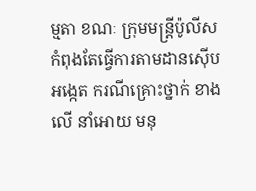ម្មតា ខណៈ ក្រុមមន្រ្តីប៉ូលីស កំពុងតែធ្វើការតាមដានស៊ើបអង្កេត ករណីគ្រោះថ្នាក់ ខាងលើ នាំអោយ មនុ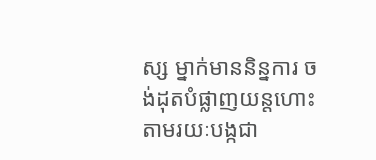ស្ស ម្នាក់មាននិន្នការ ចង់ដុតបំផ្លាញយន្តហោះ តាមរយៈបង្កជា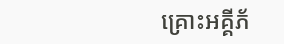គ្រោះអគ្គីភ័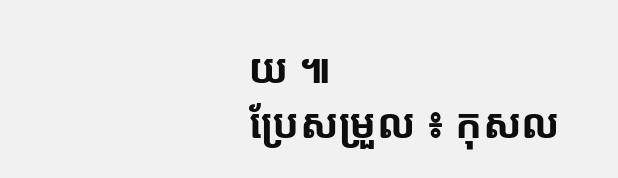យ ៕
ប្រែសម្រួល ៖ កុសល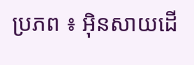ប្រភព ៖ អ៊ិនសាយដើ